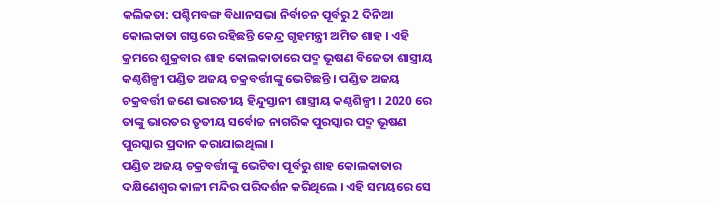କଲିକତା: ପଶ୍ଚିମବଙ୍ଗ ବିଧାନସଭା ନିର୍ବାଚନ ପୂର୍ବରୁ 2 ଦିନିଆ କୋଲକାତା ଗସ୍ତରେ ରହିଛନ୍ତି କେନ୍ଦ୍ର ଗୃହମନ୍ତ୍ରୀ ଅମିତ ଶାହ । ଏହି କ୍ରମରେ ଶୁକ୍ରବାର ଶାହ କୋଲକାତାରେ ପଦ୍ମ ଭୂଷଣ ବିଜେତା ଶାସ୍ତ୍ରୀୟ କଣ୍ଠଶିଳ୍ପୀ ପଣ୍ଡିତ ଅଜୟ ଚକ୍ରବର୍ତ୍ତୀଙ୍କୁ ଭେଟିଛନ୍ତି । ପଣ୍ଡିତ ଅଜୟ ଚକ୍ରବର୍ତ୍ତୀ ଜଣେ ଭାରତୀୟ ହିନ୍ଦୁସ୍ତାନୀ ଶାସ୍ତ୍ରୀୟ କଣ୍ଠଶିଳ୍ପୀ । 2020 ରେ ତାଙ୍କୁ ଭାରତର ତୃତୀୟ ସର୍ବୋଚ୍ଚ ନାଗରିକ ପୁରସ୍କାର ପଦ୍ମ ଭୂଷଣ ପୁରସ୍କାର ପ୍ରଦାନ କରାଯାଇଥିଲା ।
ପଣ୍ଡିତ ଅଜୟ ଚକ୍ରବର୍ତ୍ତୀଙ୍କୁ ଭେଟିବା ପୂର୍ବରୁ ଶାହ କୋଲକାତାର ଦକ୍ଷିଣେଶ୍ବର କାଳୀ ମନ୍ଦିର ପରିଦର୍ଶନ କରିଥିଲେ । ଏହି ସମୟରେ ସେ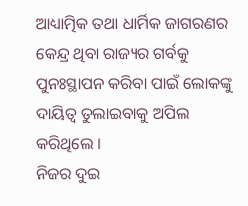ଆଧ୍ୟାତ୍ମିକ ତଥା ଧାର୍ମିକ ଜାଗରଣର କେନ୍ଦ୍ର ଥିବା ରାଜ୍ୟର ଗର୍ବକୁ ପୁନଃସ୍ଥାପନ କରିବା ପାଇଁ ଲୋକଙ୍କୁ ଦାୟିତ୍ବ ତୁଲାଇବାକୁ ଅପିଲ କରିଥିଲେ ।
ନିଜର ଦୁଇ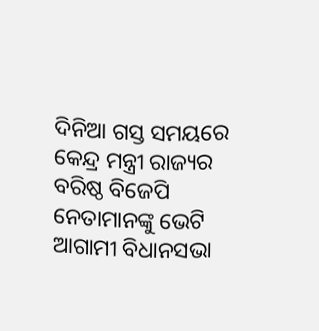ଦିନିଆ ଗସ୍ତ ସମୟରେ କେନ୍ଦ୍ର ମନ୍ତ୍ରୀ ରାଜ୍ୟର ବରିଷ୍ଠ ବିଜେପି ନେତାମାନଙ୍କୁ ଭେଟି ଆଗାମୀ ବିଧାନସଭା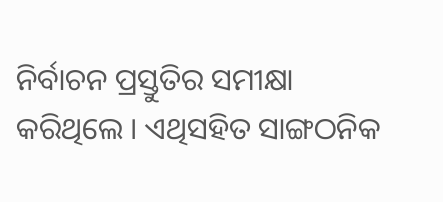ନିର୍ବାଚନ ପ୍ରସ୍ତୁତିର ସମୀକ୍ଷା କରିଥିଲେ । ଏଥିସହିତ ସାଙ୍ଗଠନିକ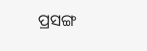ପ୍ରସଙ୍ଗ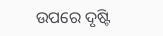ଉପରେ ଦୃଷ୍ଟି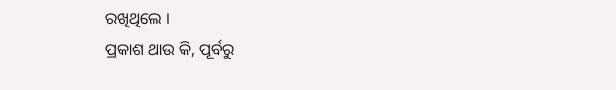ରଖିଥିଲେ ।
ପ୍ରକାଶ ଥାଉ କି, ପୂର୍ବରୁ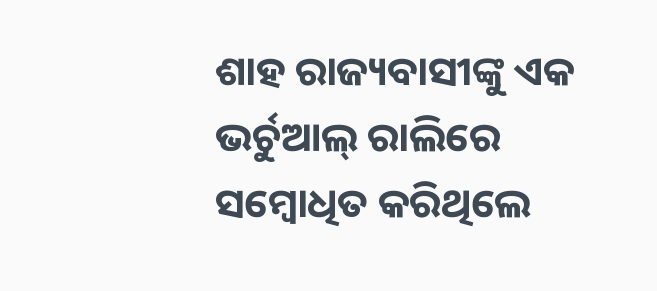ଶାହ ରାଜ୍ୟବାସୀଙ୍କୁ ଏକ ଭର୍ଚୁଆଲ୍ ରାଲିରେ ସମ୍ବୋଧିତ କରିଥିଲେ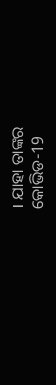। ଯାହା ତାଙ୍କର କୋଭିଡ-19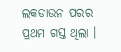ଲକଡାଉନ ପରର ପ୍ରଥମ ଗସ୍ତ ଥିଲା ।